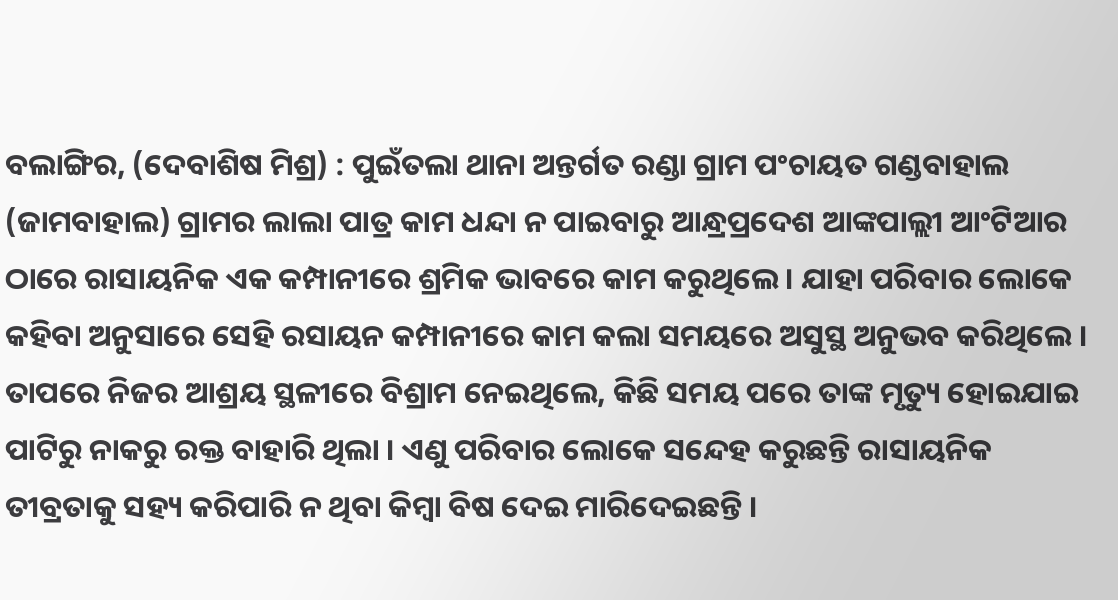ବଲାଙ୍ଗିର, (ଦେବାଶିଷ ମିଶ୍ର) : ପୁଇଁତଲା ଥାନା ଅନ୍ତର୍ଗତ ରଣ୍ଡା ଗ୍ରାମ ପଂଚାୟତ ଗଣ୍ଡବାହାଲ (ଜାମବାହାଲ) ଗ୍ରାମର ଲାଲା ପାତ୍ର କାମ ଧନ୍ଦା ନ ପାଇବାରୁ ଆନ୍ଧ୍ରପ୍ରଦେଶ ଆଙ୍କପାଲ୍ଲୀ ଆଂଟିଆର ଠାରେ ରାସାୟନିକ ଏକ କମ୍ପାନୀରେ ଶ୍ରମିକ ଭାବରେ କାମ କରୁଥିଲେ । ଯାହା ପରିବାର ଲୋକେ କହିବା ଅନୁସାରେ ସେହି ରସାୟନ କମ୍ପାନୀରେ କାମ କଲା ସମୟରେ ଅସୁସ୍ଥ ଅନୁଭବ କରିଥିଲେ । ତାପରେ ନିଜର ଆଶ୍ରୟ ସ୍ଥଳୀରେ ବିଶ୍ରାମ ନେଇଥିଲେ, କିଛି ସମୟ ପରେ ତାଙ୍କ ମୃତ୍ୟୁ ହୋଇଯାଇ ପାଟିରୁ ନାକରୁ ରକ୍ତ ବାହାରି ଥିଲା । ଏଣୁ ପରିବାର ଲୋକେ ସନ୍ଦେହ କରୁଛନ୍ତି ରାସାୟନିକ ତୀବ୍ରତାକୁ ସହ୍ୟ କରିପାରି ନ ଥିବା କିମ୍ବା ବିଷ ଦେଇ ମାରିଦେଇଛନ୍ତି ।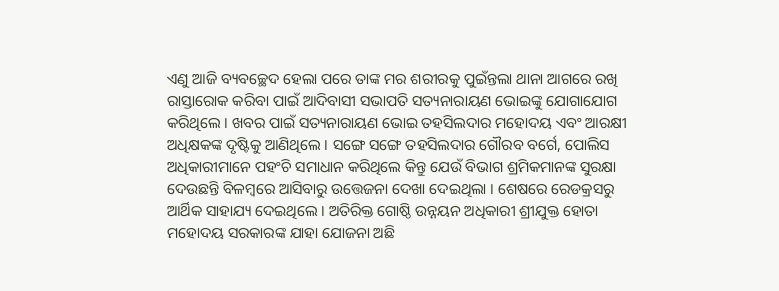ଏଣୁ ଆଜି ବ୍ୟବଚ୍ଛେଦ ହେଲା ପରେ ତାଙ୍କ ମର ଶରୀରକୁ ପୁଇଁନ୍ତଲା ଥାନା ଆଗରେ ରଖି ରାସ୍ତାରୋକ କରିବା ପାଇଁ ଆଦିବାସୀ ସଭାପତି ସତ୍ୟନାରାୟଣ ଭୋଇଙ୍କୁ ଯୋଗାଯୋଗ କରିଥିଲେ । ଖବର ପାଇଁ ସତ୍ୟନାରାୟଣ ଭୋଇ ତହସିଲଦାର ମହୋଦୟ ଏବଂ ଆରକ୍ଷୀ ଅଧିକ୍ଷକଙ୍କ ଦୃଷ୍ଟିକୁ ଆଣିଥିଲେ । ସଙ୍ଗେ ସଙ୍ଗେ ତହସିଲଦାର ଗୌରବ ବର୍ଗେ, ପୋଲିସ ଅଧିକାରୀମାନେ ପହଂଚି ସମାଧାନ କରିଥିଲେ କିନ୍ତୁ ଯେଉଁ ବିଭାଗ ଶ୍ରମିକମାନଙ୍କ ସୁରକ୍ଷା ଦେଉଛନ୍ତି ବିଳମ୍ବରେ ଆସିବାରୁ ଉତ୍ତେଜନା ଦେଖା ଦେଇଥିଲା । ଶେଷରେ ରେଡକ୍ରସରୁ ଆର୍ଥିକ ସାହାଯ୍ୟ ଦେଇଥିଲେ । ଅତିରିକ୍ତ ଗୋଷ୍ଠି ଉନ୍ନୟନ ଅଧିକାରୀ ଶ୍ରୀଯୁକ୍ତ ହୋତା ମହୋଦୟ ସରକାରଙ୍କ ଯାହା ଯୋଜନା ଅଛି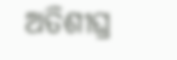ଅତିଶୀଘ୍ର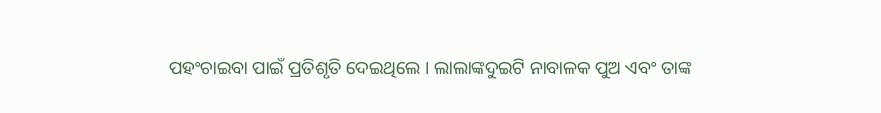ପହଂଚାଇବା ପାଇଁ ପ୍ରତିଶୃତି ଦେଇଥିଲେ । ଲାଲାଙ୍କଦୁଇଟି ନାବାଳକ ପୁଅ ଏବଂ ତାଙ୍କ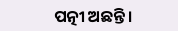ପତ୍ନୀ ଅଛନ୍ତି ।